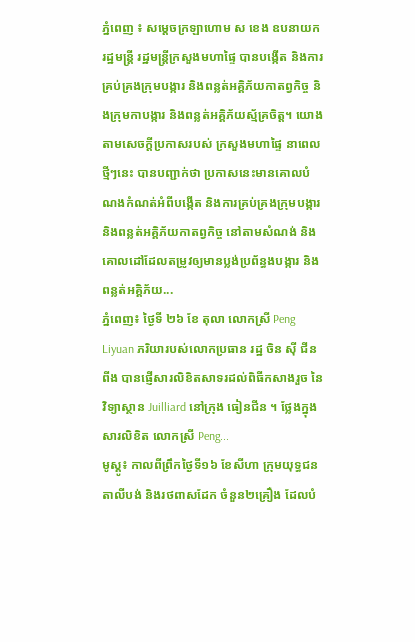ភ្នំពេញ ៖ សម្ដេចក្រឡាហោម ស ខេង ឧបនាយករដ្ឋមន្ត្រី រដ្ឋមន្ត្រីក្រសួងមហាផ្ទៃ បានបង្កើត និងការគ្រប់គ្រងក្រុមបង្ការ និងពន្លត់អគ្គិភ័យកាតព្វកិច្ច និងក្រុមកាបង្ការ និងពន្លត់អគ្គិភ័យស្ម័គ្រចិត្ត។ យោងតាមសេចក្ដីប្រកាសរបស់ ក្រសួងមហាផ្ទៃ នាពេលថ្មីៗនេះ បានបញ្ជាក់ថា ប្រកាសនេះមានគោលបំណងកំណត់អំពីបង្កើត និងការគ្រប់គ្រងក្រុមបង្ការ និងពន្លត់អគ្គិភ័យកាតព្វកិច្ច នៅតាមសំណង់ និងគោលដៅដែលតម្រូវឲ្យមានប្លង់ប្រព័ន្ធងបង្ការ និងពន្លត់អគ្គិភ័យ...
ភ្នំពេញ៖ ថ្ងៃទី ២៦ ខែ តុលា លោកស្រី Peng Liyuan ភរិយារបស់លោកប្រធាន រដ្ឋ ចិន ស៊ី ជីនពីង បានផ្ញើសារលិខិតសាទរដល់ពិធីកសាងរួច នៃវិទ្យាស្ថាន Juilliard នៅក្រុង ធៀនជីន ។ ថ្លែងក្នុងសារលិខិត លោកស្រី Peng...
មូស្គូ៖ កាលពីព្រឹកថ្ងៃទី១៦ ខែសីហា ក្រុមយុទ្ធជនតាលីបង់ និងរថពាសដែក ចំនួន២គ្រឿង ដែលបំ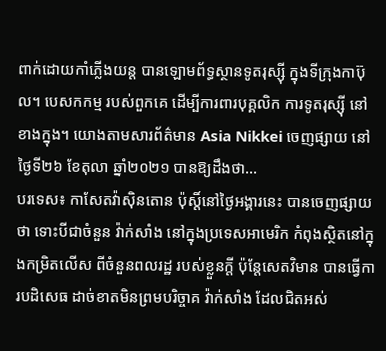ពាក់ដោយកាំភ្លើងយន្ត បានឡោមព័ទ្ធស្ថានទូតរុស្ស៊ី ក្នុងទីក្រុងកាប៊ុល។ បេសកកម្ម របស់ពួកគេ ដើម្បីការពារបុគ្គលិក ការទូតរុស្ស៊ី នៅខាងក្នុង។ យោងតាមសារព័ត៌មាន Asia Nikkei ចេញផ្សាយ នៅថ្ងៃទី២៦ ខែតុលា ឆ្នាំ២០២១ បានឱ្យដឹងថា...
បរទេស៖ កាសែតវ៉ាស៊ិនតោន ប៉ុស្តិ៍នៅថ្ងៃអង្គារនេះ បានចេញផ្សាយថា ទោះបីជាចំនួន វ៉ាក់សាំង នៅក្នុងប្រទេសអាមេរិក កំពុងស្ថិតនៅក្នុងកម្រិតលើស ពីចំនួនពលរដ្ឋ របស់ខ្លួនក្តី ប៉ុន្តែសេតវិមាន បានធ្វើការបដិសេធ ដាច់ខាតមិនព្រមបរិច្ចាគ វ៉ាក់សាំង ដែលជិតអស់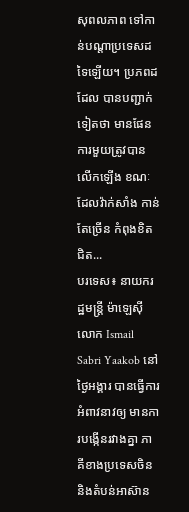សុពលភាព ទៅកាន់បណ្តាប្រទេសដទៃឡើយ។ ប្រភពដដែល បានបញ្ជាក់ទៀតថា មានផែនការមួយត្រូវបានលើកឡើង ខណៈដែលវ៉ាក់សាំង កាន់តែច្រើន កំពុងខិតជិត...
បរទេស៖ នាយករដ្ឋមន្ត្រី ម៉ាឡេស៊ី លោក Ismail Sabri Yaakob នៅថ្ងៃអង្គារ បានធ្វើការអំពាវនាវឲ្យ មានការបង្កើនរវាងគ្នា ភាគីខាងប្រទេសចិន និងតំបន់អាស៊ាន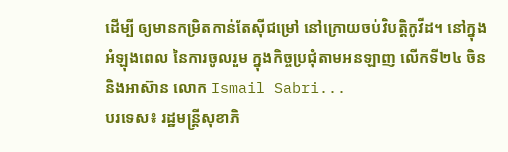ដើម្បី ឲ្យមានកម្រិតកាន់តែស៊ីជម្រៅ នៅក្រោយចប់វិបត្តិកូវីដ។ នៅក្នុងអំឡុងពេល នៃការចូលរួម ក្នុងកិច្ចប្រជុំតាមអនឡាញ លើកទី២៤ ចិននិងអាស៊ាន លោក Ismail Sabri...
បរទេស៖ រដ្ឋមន្ត្រីសុខាភិ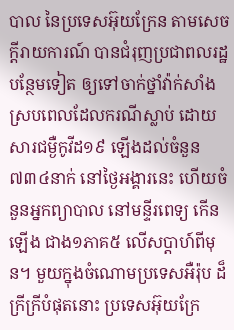បាល នៃប្រទេសអ៊ុយក្រែន តាមសេចក្តីរាយការណ៍ បានជំរុញប្រជាពលរដ្ឋបន្ថែមទៀត ឲ្យទៅចាក់ថ្នាំវ៉ាក់សាំង ស្របពេលដែលករណីស្លាប់ ដោយសារជម្ងឺកូវីដ១៩ ឡើងដល់ចំនួន៧៣៤នាក់ នៅថ្ងៃអង្គារនេះ ហើយចំនួនអ្នកព្យាបាល នៅមន្ទីរពេទ្យ កើនឡើង ជាង១ភាគ៥ លើសប្ដាហ៍ពីមុន។ មួយក្នុងចំណោមប្រទេសអឺរ៉ុប ដ៏ក្រីក្រីបំផុតនោះ ប្រទេសអ៊ុយក្រែ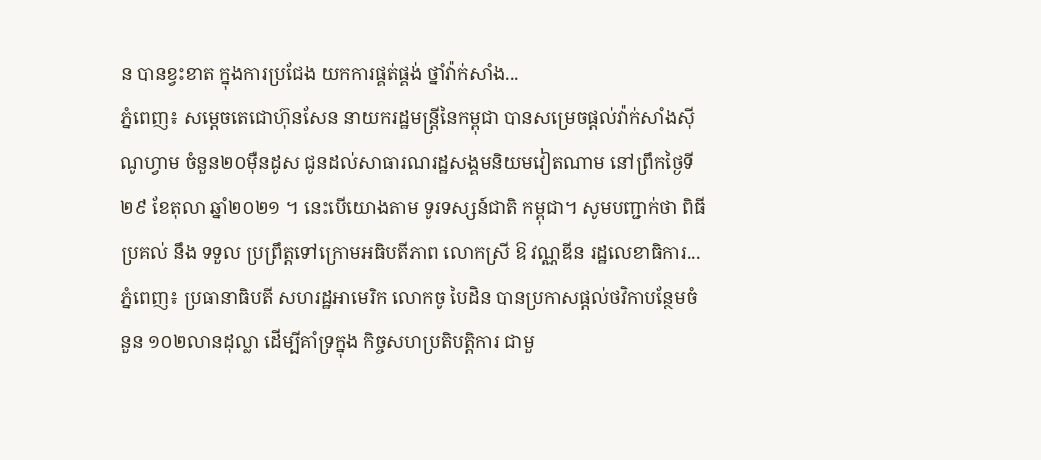ន បានខ្វះខាត ក្នុងការប្រជែង យកការផ្គត់ផ្គង់ ថ្នាំវ៉ាក់សាំង...
ភ្នំពេញ៖ សម្តេចតេជោហ៊ុនសែន នាយករដ្ឋមន្ត្រីនៃកម្ពុជា បានសម្រេចផ្តល់វ៉ាក់សាំងស៊ីណូហ្វាម ចំនួន២០ម៉ឺនដូស ជូនដល់សាធារណរដ្ឋសង្គមនិយមវៀតណាម នៅព្រឹកថ្ងៃទី២៩ ខែតុលា ឆ្នាំ២០២១ ។ នេះបើយោងតាម ទូរទស្សន៍ជាតិ កម្ពុជា។ សូមបញ្ជាក់ថា ពិធីប្រគល់ នឹង ទទួល ប្រព្រឹត្តទៅក្រោមអធិបតីភាព លោកស្រី ឱ វណ្ណឌីន រដ្ឋលេខាធិការ...
ភ្នំពេញ៖ ប្រធានាធិបតី សហរដ្ឋអាមេរិក លោកចូ បៃដិន បានប្រកាសផ្ដល់ថវិកាបន្ថែមចំនួន ១០២លានដុល្លា ដើម្បីគាំទ្រក្នុង កិច្ចសហប្រតិបត្តិការ ជាមួ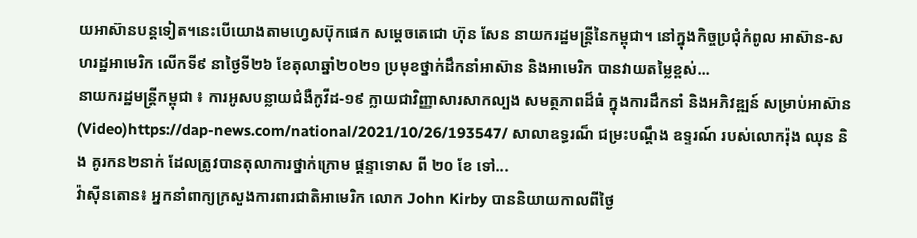យអាស៊ានបន្តទៀត។នេះបើយោងតាមហ្វេសប៊ុកផេក សម្ដេចតេជោ ហ៊ុន សែន នាយករដ្ឋមន្រ្តីនៃកម្ពុជា។ នៅក្នុងកិច្ចប្រជុំកំពូល អាស៊ាន-សហរដ្ឋអាមេរិក លើកទី៩ នាថ្ងៃទី២៦ ខែតុលាឆ្នាំ២០២១ ប្រមុខថ្នាក់ដឹកនាំអាស៊ាន និងអាមេរិក បានវាយតម្លៃខ្ពស់...
នាយករដ្ឋមន្ដ្រីកម្ពុជា ៖ ការអូសបន្លាយជំងឺកូវីដ-១៩ ក្លាយជាវិញ្ញាសារសាកល្បង សមត្ថភាពដ៏ធំ ក្នុងការដឹកនាំ និងអភិវឌ្ឍន៍ សម្រាប់អាស៊ាន (Video)https://dap-news.com/national/2021/10/26/193547/ សាលាឧទ្ធរណ៏ ជម្រះបណ្តឹង ឧទ្ទរណ៍ របស់លោករ៉ុង ឈុន និង គូរកន២នាក់ ដែលត្រូវបានតុលាការថ្នាក់ក្រោម ផ្តន្ទាទោស ពី ២០ ខែ ទៅ...
វ៉ាស៊ីនតោន៖ អ្នកនាំពាក្យក្រសួងការពារជាតិអាមេរិក លោក John Kirby បាននិយាយកាលពីថ្ងៃ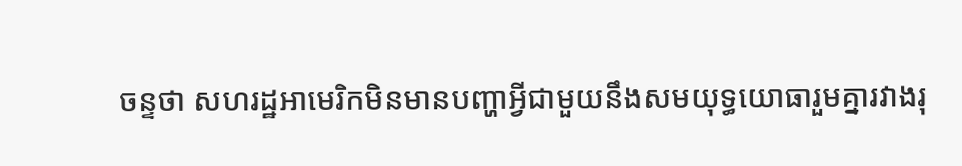ចន្ទថា សហរដ្ឋអាមេរិកមិនមានបញ្ហាអ្វីជាមួយនឹងសមយុទ្ធយោធារួមគ្នារវាងរុ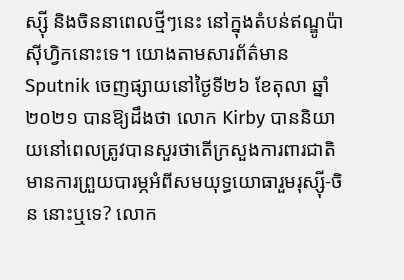ស្ស៊ី និងចិននាពេលថ្មីៗនេះ នៅក្នុងតំបន់ឥណ្ឌូប៉ាស៊ីហ្វិកនោះទេ។ យោងតាមសារព័ត៌មាន Sputnik ចេញផ្សាយនៅថ្ងៃទី២៦ ខែតុលា ឆ្នាំ២០២១ បានឱ្យដឹងថា លោក Kirby បាននិយាយនៅពេលត្រូវបានសួរថាតើក្រសួងការពារជាតិមានការព្រួយបារម្ភអំពីសមយុទ្ធយោធារួមរុស្ស៊ី-ចិន នោះឬទេ? លោក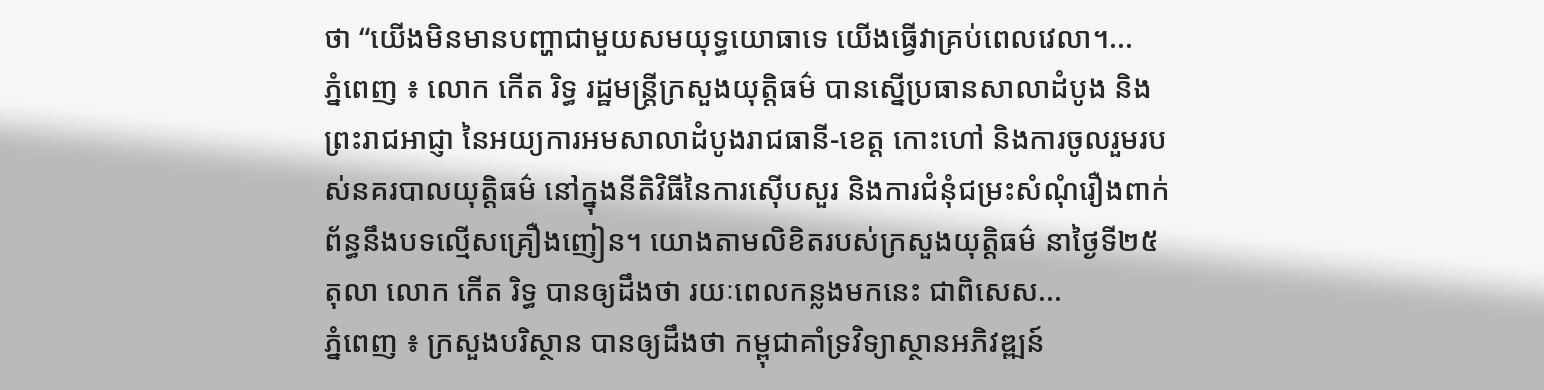ថា “យើងមិនមានបញ្ហាជាមួយសមយុទ្ធយោធាទេ យើងធ្វើវាគ្រប់ពេលវេលា។...
ភ្នំពេញ ៖ លោក កើត រិទ្ធ រដ្ឋមន្រ្តីក្រសួងយុត្តិធម៌ បានស្នើប្រធានសាលាដំបូង និងព្រះរាជអាជ្ញា នៃអយ្យការអមសាលាដំបូងរាជធានី-ខេត្ត កោះហៅ និងការចូលរួមរបស់នគរបាលយុត្តិធម៌ នៅក្នុងនីតិវិធីនៃការស៊ើបសួរ និងការជំនុំជម្រះសំណុំរឿងពាក់ព័ន្ធនឹងបទល្មើសគ្រឿងញៀន។ យោងតាមលិខិតរបស់ក្រសួងយុត្តិធម៌ នាថ្ងៃទី២៥ តុលា លោក កើត រិទ្ធ បានឲ្យដឹងថា រយៈពេលកន្លងមកនេះ ជាពិសេស...
ភ្នំពេញ ៖ ក្រសួងបរិស្ថាន បានឲ្យដឹងថា កម្ពុជាគាំទ្រវិទ្យាស្ថានអភិវឌ្ឍន៍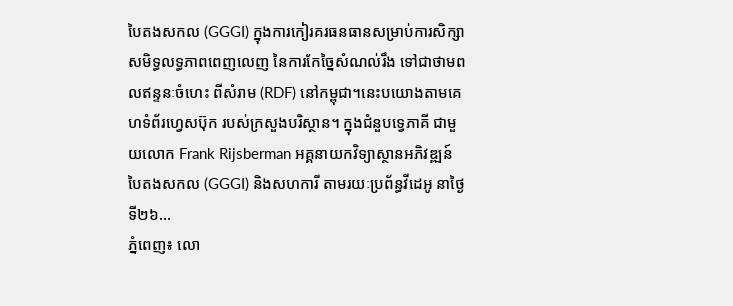បៃតងសកល (GGGI) ក្នុងការកៀរគរធនធានសម្រាប់ការសិក្សាសមិទ្ធលទ្ធភាពពេញលេញ នៃការកែច្នៃសំណល់រឹង ទៅជាថាមពលឥន្ទនៈចំហេះ ពីសំរាម (RDF) នៅកម្ពុជា។នេះបយោងតាមគេហទំព័រហ្វេសប៊ុក របស់ក្រសួងបរិស្ថាន។ ក្នុងជំនួបទ្វេភាគី ជាមួយលោក Frank Rijsberman អគ្គនាយកវិទ្យាស្ថានអភិវឌ្ឍន៍បៃតងសកល (GGGI) និងសហការី តាមរយៈប្រព័ន្ធវីដេអូ នាថ្ងៃទី២៦...
ភ្នំពេញ៖ លោ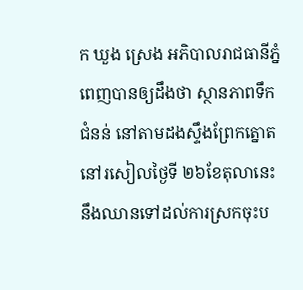ក ឃួង ស្រេង អភិបាលរាជធានីភ្នំពេញបានឲ្យដឹងថា ស្ថានភាពទឹកជំនន់ នៅតាមដងស្ទឹងព្រែកត្នោត នៅរសៀលថ្ងៃទី ២៦ខែតុលានេះ នឹងឈានទៅដល់ការស្រកចុះប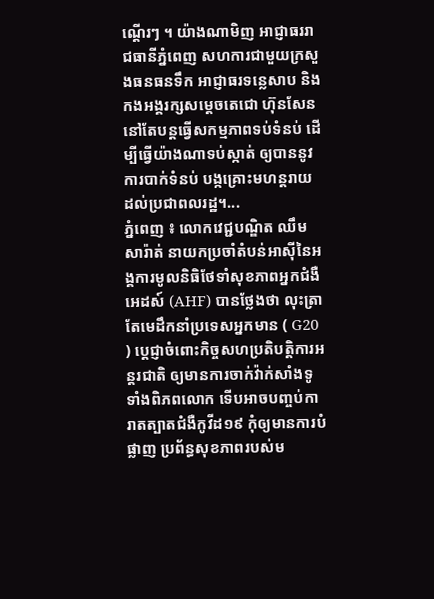ណ្តើរៗ ។ យ៉ាងណាមិញ អាជ្ញាធររាជធានីភ្នំពេញ សហការជាមួយក្រសួងធនធនទឹក អាជ្ញាធរទន្លេសាប និងកងអង្គរក្សសម្ដេចតេជោ ហ៊ុនសែន នៅតែបន្តធ្វើសកម្មភាពទប់ទំនប់ ដើម្បីធ្វើយ៉ាងណាទប់ស្កាត់ ឲ្យបាននូវការបាក់ទំនប់ បង្កគ្រោះមហន្តរាយ ដល់ប្រជាពលរដ្ឋ។...
ភ្នំពេញ ៖ លោកវេជ្ជបណ្ឌិត ឈឹម សារ៉ាត់ នាយកប្រចាំតំបន់អាស៊ីនៃអង្គការមូលនិធិថែទាំសុខភាពអ្នកជំងឺអេដស៍ (AHF) បានថ្លែងថា លុះត្រាតែមេដឹកនាំប្រទេសអ្នកមាន ( G20 ) ប្តេជ្ញាចំពោះកិច្ចសហប្រតិបត្តិការអន្តរជាតិ ឲ្យមានការចាក់វ៉ាក់សាំងទូទាំងពិភពលោក ទើបអាចបញ្ចប់ការាតត្បាតជំងឺកូវីដ១៩ កុំឲ្យមានការបំផ្លាញ ប្រព័ន្ធសុខភាពរបស់ម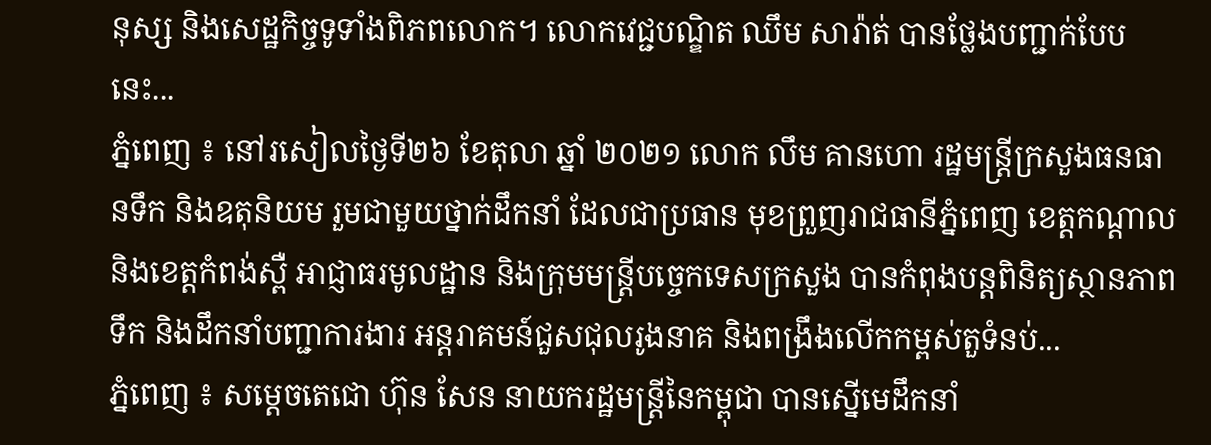នុស្ស និងសេដ្ឋកិច្ចទូទាំងពិភពលោក។ លោកវេជ្ជបណ្ឌិត ឈឹម សារ៉ាត់ បានថ្លែងបញ្ជាក់បែបនេះ...
ភ្នំពេញ ៖ នៅរសៀលថ្ងៃទី២៦ ខែតុលា ឆ្នាំ ២០២១ លោក លឹម គានហោ រដ្ឋមន្ត្រីក្រសួងធនធានទឹក និងឧតុនិយម រួមជាមួយថ្នាក់ដឹកនាំ ដែលជាប្រធាន មុខព្រួញរាជធានីភ្នំពេញ ខេត្តកណ្តាល និងខេត្តកំពង់ស្ពឺ អាជ្ញាធរមូលដ្ឋាន និងក្រុមមន្រ្តីបច្ចេកទេសក្រសួង បានកំពុងបន្តពិនិត្យស្ថានភាពទឹក និងដឹកនាំបញ្ជាការងារ អន្តរាគមន៍ជួសជុលរូងនាគ និងពង្រឹងលើកកម្ពស់តួទំនប់...
ភ្នំពេញ ៖ សម្តេចតេជោ ហ៊ុន សែន នាយករដ្ឋមន្ត្រីនៃកម្ពុជា បានស្នើមេដឹកនាំ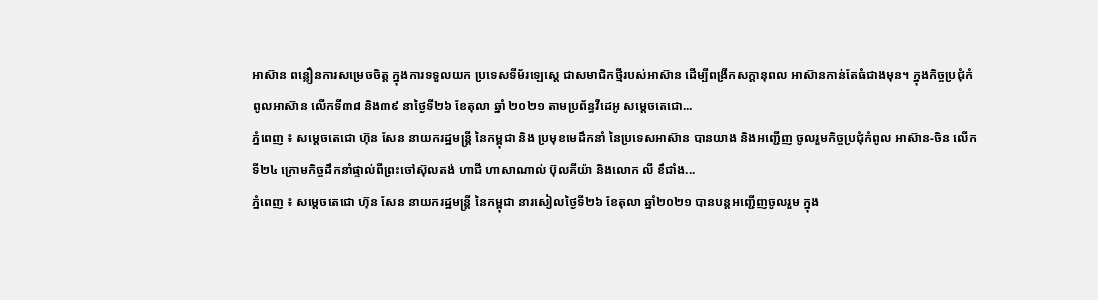អាស៊ាន ពន្លឿនការសម្រេចចិត្ត ក្នុងការទទួលយក ប្រទេសទីម័រឡេសេ្ដ ជាសមាជិកថ្មីរបស់អាស៊ាន ដើម្បីពង្រីកសក្តានុពល អាស៊ានកាន់តែធំជាងមុន។ ក្នុងកិច្ចប្រជុំកំពូលអាស៊ាន លើកទី៣៨ និង៣៩ នាថ្ងៃទី២៦ ខែតុលា ឆ្នាំ ២០២១ តាមប្រព័ន្ធវីដេអូ សម្តេចតេជោ...
ភ្នំពេញ ៖ សម្តេចតេជោ ហ៊ុន សែន នាយករដ្ឋមន្រ្តី នៃកម្ពុជា និង ប្រមុខមេដឹកនាំ នៃប្រទេសអាស៊ាន បានយាង និងអញ្ជើញ ចូលរួមកិច្ចប្រជុំកំពូល អាស៊ាន-ចិន លើកទី២៤ ក្រោមកិច្ចដឹកនាំផ្ទាល់ពីព្រះចៅស៊ុលតង់ ហាជី ហាសាណាល់ ប៊ុលគីយ៉ា និងលោក លី ខឹជាំង...
ភ្នំពេញ ៖ សម្ដេចតេជោ ហ៊ុន សែន នាយករដ្ឋមន្ត្រី នៃកម្ពុជា នារសៀលថ្ងៃទី២៦ ខែតុលា ឆ្នាំ២០២១ បានបន្តអញ្ជើញចូលរួម ក្នុង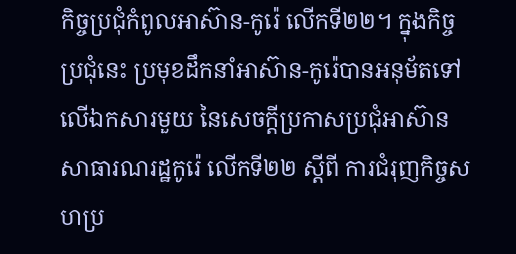កិច្ចប្រជុំកំពូលអាស៊ាន-កូរ៉េ លើកទី២២។ ក្នុងកិច្ចប្រជុំនេះ ប្រមុខដឹកនាំអាស៊ាន-កូរ៉េបានអនុម័តទៅលើឯកសារមួយ នៃសេចក្តីប្រកាសប្រជុំអាស៊ាន សាធារណរដ្ឋកូរ៉េ លើកទី២២ ស្ដីពី ការជំរុញកិច្ចសហប្រ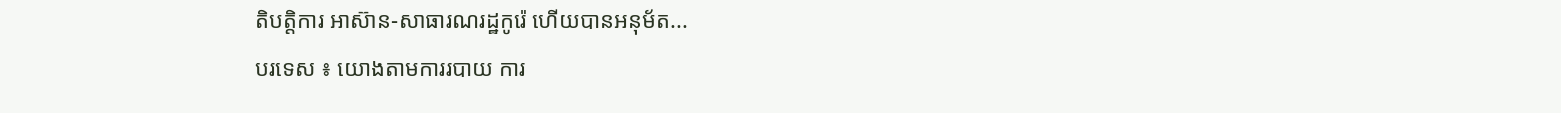តិបត្តិការ អាស៊ាន-សាធារណរដ្ឋកូរ៉េ ហើយបានអនុម័ត...
បរទេស ៖ យោងតាមការរបាយ ការ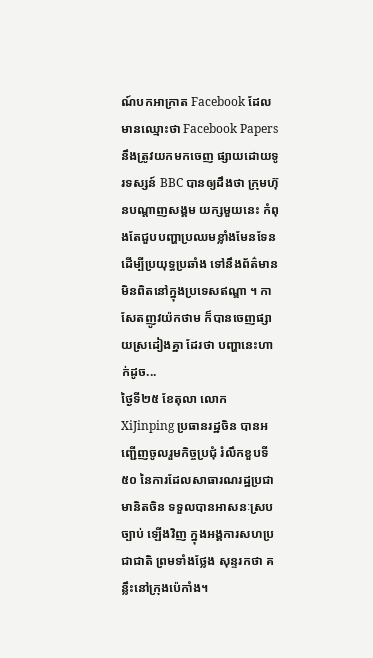ណ៍បកអាក្រាត Facebook ដែលមានឈ្មោះថា Facebook Papers នឹងត្រូវយកមកចេញ ផ្សាយដោយទូរទស្សន៍ BBC បានឲ្យដឹងថា ក្រុមហ៊ុនបណ្តាញសង្គម យក្សមួយនេះ កំពុងតែជួបបញ្ហាប្រឈមខ្លាំងមែនទែន ដើម្បីប្រយុទ្ធប្រឆាំង ទៅនឹងព័ត៌មានមិនពិតនៅក្នុងប្រទេសឥណ្ឌា ។ កាសែតញូវយ៉កថាម ក៏បានចេញផ្សាយស្រដៀងគ្នា ដែរថា បញ្ហានេះហាក់ដូច...
ថ្ងៃទី២៥ ខែតុលា លោក XiJinping ប្រធានរដ្ឋចិន បានអញ្ជើញចូលរួមកិច្ចប្រជុំ រំលឹកខួបទី៥០ នៃការដែលសាធារណរដ្ឋប្រជាមានិតចិន ទទួលបានអាសនៈស្របច្បាប់ ឡើងវិញ ក្នុងអង្គការសហប្រជាជាតិ ព្រមទាំងថ្លែង សុន្ទរកថា គន្លឹះនៅក្រុងប៉េកាំង។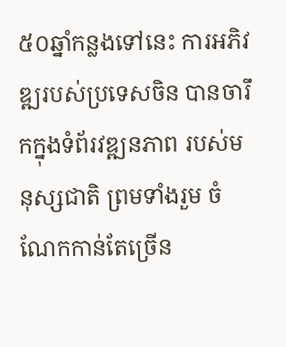៥០ឆ្នាំកន្លងទៅនេះ ការអភិវឌ្ឍរបស់ប្រទេសចិន បានចារឹកក្នុងទំព័រវឌ្ឍនភាព របស់មនុស្សជាតិ ព្រមទាំងរួម ចំណែកកាន់តែច្រើន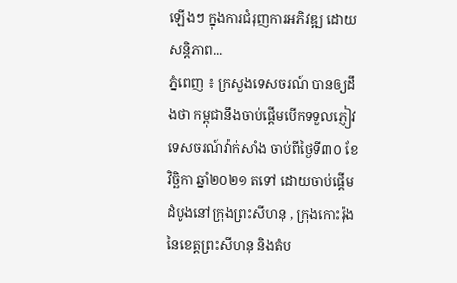ឡើងៗ ក្នុងការជំរុញការអភិវឌ្ឍ ដោយសន្តិភាព...
ភ្នំពេញ ៖ ក្រសួងទេសចរណ៍ បានឲ្យដឹងថា កម្ពុជានឹងចាប់ផ្ដើមបើកទទួលភ្ញៀវទេសចរណ៍វ៉ាក់សាំង ចាប់ពីថ្ងៃទី៣០ ខែវិច្ឆិកា ឆ្នាំ២០២១ តទៅ ដោយចាប់ផ្ដើមដំបូងនៅក្រុងព្រះសីហនុ , ក្រុងកោះរ៉ុង នៃខេត្តព្រះសីហនុ និងតំប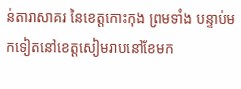ន់តារាសាគរ នៃខេត្តកោះកុង ព្រមទាំង បន្ទាប់មកទៀតនៅខេត្តសៀមរាបនៅខែមក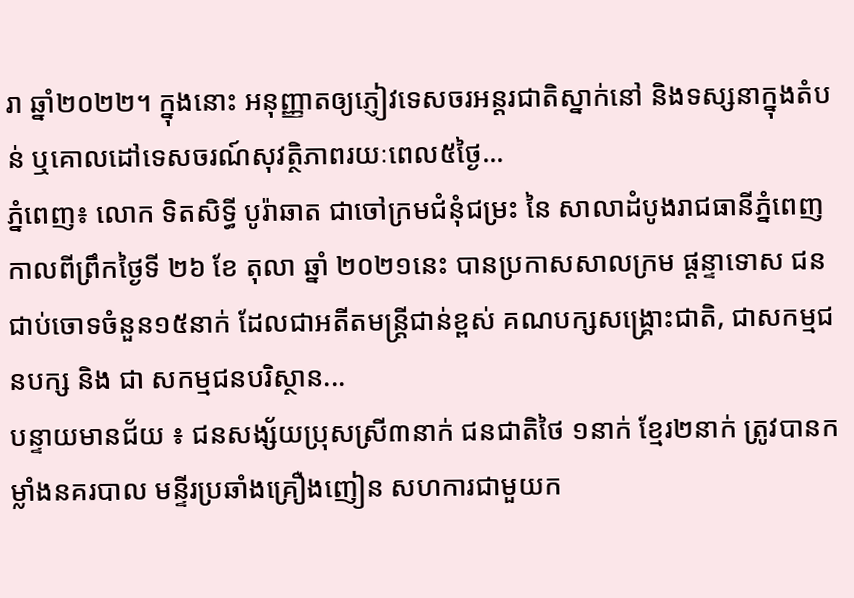រា ឆ្នាំ២០២២។ ក្នុងនោះ អនុញ្ញាតឲ្យភ្ញៀវទេសចរអន្តរជាតិស្នាក់នៅ និងទស្សនាក្នុងតំបន់ ឬគោលដៅទេសចរណ៍សុវត្ថិភាពរយៈពេល៥ថ្ងៃ...
ភ្នំពេញ៖ លោក ទិតសិទ្ធី បូរ៉ាឆាត ជាចៅក្រមជំនុំជម្រះ នៃ សាលាដំបូងរាជធានីភ្នំពេញ កាលពីព្រឹកថ្ងៃទី ២៦ ខែ តុលា ឆ្នាំ ២០២១នេះ បានប្រកាសសាលក្រម ផ្តន្ទាទោស ជនជាប់ចោទចំនួន១៥នាក់ ដែលជាអតីតមន្រ្តីជាន់ខ្ពស់ គណបក្សសង្គ្រោះជាតិ, ជាសកម្មជនបក្ស និង ជា សកម្មជនបរិស្ថាន...
បន្ទាយមានជ័យ ៖ ជនសង្ស័យប្រុសស្រី៣នាក់ ជនជាតិថៃ ១នាក់ ខ្មែរ២នាក់ ត្រូវបានកម្លាំងនគរបាល មន្ទីរប្រឆាំងគ្រឿងញៀន សហការជាមួយក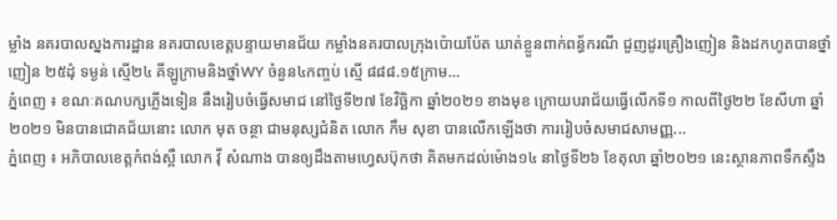ម្លាំង នគរបាលស្នងការដ្ឋាន នគរបាលខេត្តបន្ទាយមានជ័យ កម្លាំងនគរបាលក្រុងប៉ោយប៉ែត ឃាត់ខ្លួនពាក់ពន្ធ័ករណី ជួញដូរគ្រឿងញៀន និងដកហូតបានថ្នាំញៀន ២៥ដុំ ទម្ងន់ ស្មើ២៤ គីឡូក្រាមនិងថ្នាំWY ចំនួន៤កញ្ចប់ ស្មើ ៨៨៨.១៥ក្រាម...
ភ្នំពេញ ៖ ខណៈគណបក្សភ្លើងទៀន នឹងរៀបចំធ្វើសមាជ នៅថ្ងៃទី២៧ ខែវិច្ឆិកា ឆ្នាំ២០២១ ខាងមុខ ក្រោយបរាជ័យធ្វើលើកទី១ កាលពីថ្ងៃ២២ ខែសីហា ឆ្នាំ២០២១ មិនបានជោគជ័យនោះ លោក មុត ចន្ថា ជាមនុស្សជំនិត លោក កឹម សុខា បានលើកឡើងថា ការរៀបចំសមាជសាមញ្ញ...
ភ្នំពេញ ៖ អភិបាលខេត្តកំពង់ស្ពឺ លោក វ៉ី សំណាង បានឲ្យដឹងតាមហ្វេសប៊ុកថា គិតមកដល់ម៉ោង១៤ នាថ្ងៃទី២៦ ខែតុលា ឆ្នាំ២០២១ នេះស្ថានភាពទឹកស្ទឹង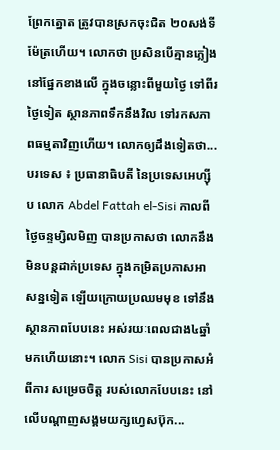ព្រែកត្នោត ត្រូវបានស្រកចុះជិត ២០សង់ទីម៉ែត្រហើយ។ លោកថា ប្រសិនបើគ្មានភ្លៀង នៅផ្នែកខាងលើ ក្នុងចន្លោះពីមួយថ្ងៃ ទៅពីរថ្ងៃទៀត ស្ថានភាពទឹកនឹងវិល ទៅរកសភាពធម្មតាវិញហើយ។ លោកឲ្យដឹងទៀតថា...
បរទេស ៖ ប្រធានាធិបតី នៃប្រទេសអេហ្ស៊ីប លោក Abdel Fattah el-Sisi កាលពីថ្ងៃចន្ទម្សិលមិញ បានប្រកាសថា លោកនឹង មិនបន្តដាក់ប្រទេស ក្នុងកម្រិតប្រកាសអាសន្នទៀត ឡើយក្រោយប្រឈមមុខ ទៅនឹងស្ថានភាពបែបនេះ អស់រយៈពេលជាង៤ឆ្នាំមកហើយនោះ។ លោក Sisi បានប្រកាសអំពីការ សម្រេចចិត្ត របស់លោកបែបនេះ នៅលើបណ្តាញសង្គមយក្សហ្វេសប៊ុក...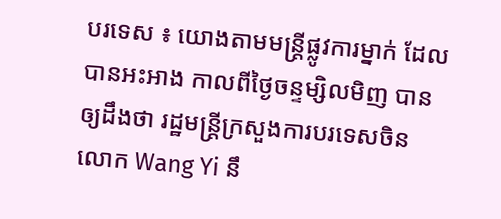បរទេស ៖ យោងតាមមន្ត្រីផ្លូវការម្នាក់ ដែលបានអះអាង កាលពីថ្ងៃចន្ទម្សិលមិញ បានឲ្យដឹងថា រដ្ឋមន្ត្រីក្រសួងការបរទេសចិន លោក Wang Yi នឹ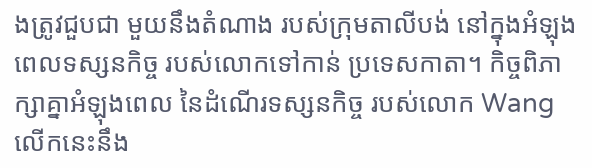ងត្រូវជួបជា មួយនឹងតំណាង របស់ក្រុមតាលីបង់ នៅក្នុងអំឡុងពេលទស្សនកិច្ច របស់លោកទៅកាន់ ប្រទេសកាតា។ កិច្ចពិភាក្សាគ្នាអំឡុងពេល នៃដំណើរទស្សនកិច្ច របស់លោក Wang លើកនេះនឹង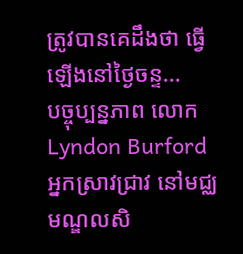ត្រូវបានគេដឹងថា ធ្វើឡើងនៅថ្ងៃចន្ទ...
បច្ចុប្បន្នភាព លោក Lyndon Burford អ្នកស្រាវជ្រាវ នៅមជ្ឈមណ្ឌលសិ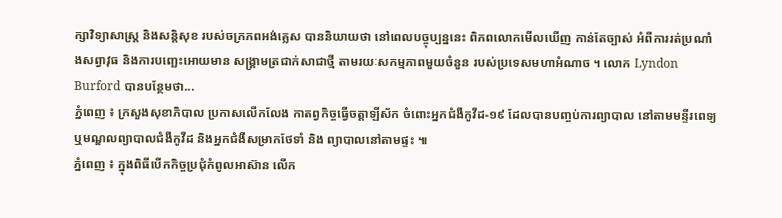ក្សាវិទ្យាសាស្ត្រ និងសន្តិសុខ របស់ចក្រភពអង់គ្លេស បាននិយាយថា នៅពេលបច្ចុប្បន្ននេះ ពិភពលោកមើលឃើញ កាន់តែច្បាស់ អំពីការរត់ប្រណាំងសព្វាវុធ និងការបញ្ឆេះអោយមាន សង្គ្រាមត្រជាក់សាជាថ្មី តាមរយៈសកម្មភាពមួយចំនួន របស់ប្រទេសមហាអំណាច ។ លោក Lyndon Burford បានបន្ថែមថា...
ភ្នំពេញ ៖ ក្រសួងសុខាភិបាល ប្រកាសលើកលែង កាតព្វកិច្ចធ្វើចត្តាឡីស័ក ចំពោះអ្នកជំងឺកូវីដ-១៩ ដែលបានបញ្ចប់ការព្យាបាល នៅតាមមន្ទីរពេទ្យ ឬមណ្ឌលព្យាបាលជំងឺកូវីដ និងអ្នកជំងឺសម្រាកថែទាំ និង ព្យាបាលនៅតាមផ្ទះ ៕
ភ្នំពេញ ៖ ក្នុងពិធីបើកកិច្ចប្រជុំកំពូលអាស៊ាន លើក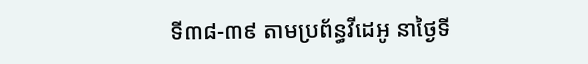ទី៣៨-៣៩ តាមប្រព័ន្ធវីដេអូ នាថ្ងៃទី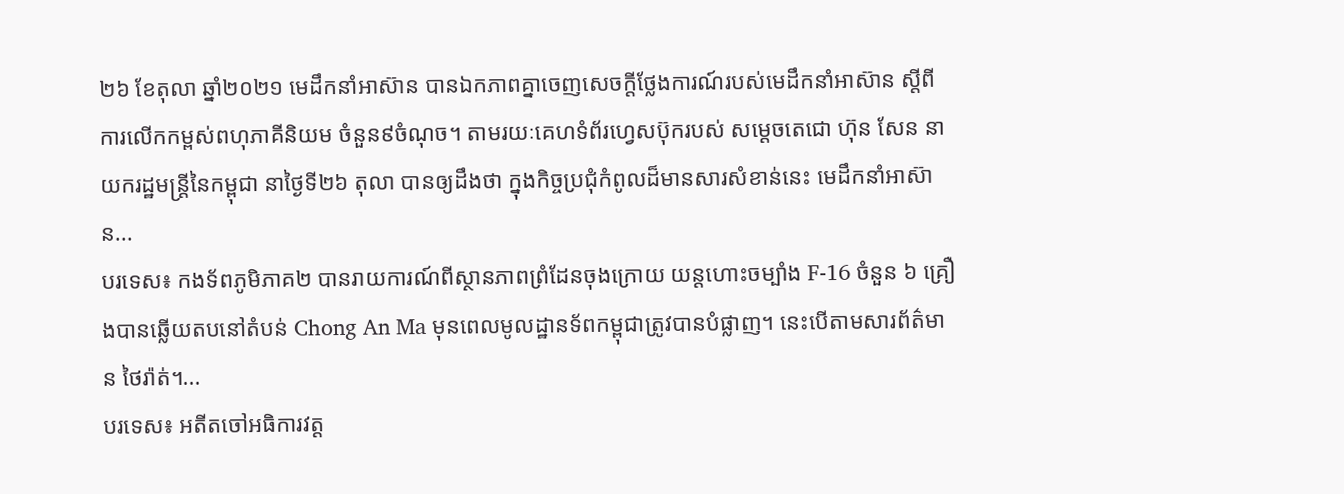២៦ ខែតុលា ឆ្នាំ២០២១ មេដឹកនាំអាស៊ាន បានឯកភាពគ្នាចេញសេចក្តីថ្លែងការណ៍របស់មេដឹកនាំអាស៊ាន ស្តីពីការលើកកម្ពស់ពហុភាគីនិយម ចំនួន៩ចំណុច។ តាមរយៈគេហទំព័រហ្វេសប៊ុករបស់ សម្ដេចតេជោ ហ៊ុន សែន នាយករដ្ឋមន្ដ្រីនៃកម្ពុជា នាថ្ងៃទី២៦ តុលា បានឲ្យដឹងថា ក្នុងកិច្ចប្រជុំកំពូលដ៏មានសារសំខាន់នេះ មេដឹកនាំអាស៊ាន...
បរទេស៖ កងទ័ពភូមិភាគ២ បានរាយការណ៍ពីស្ថានភាពព្រំដែនចុងក្រោយ យន្តហោះចម្បាំង F-16 ចំនួន ៦ គ្រឿងបានឆ្លើយតបនៅតំបន់ Chong An Ma មុនពេលមូលដ្ឋានទ័ពកម្ពុជាត្រូវបានបំផ្លាញ។ នេះបើតាមសារព័ត៌មាន ថៃរ៉ាត់។...
បរទេស៖ អតីតចៅអធិការវត្ត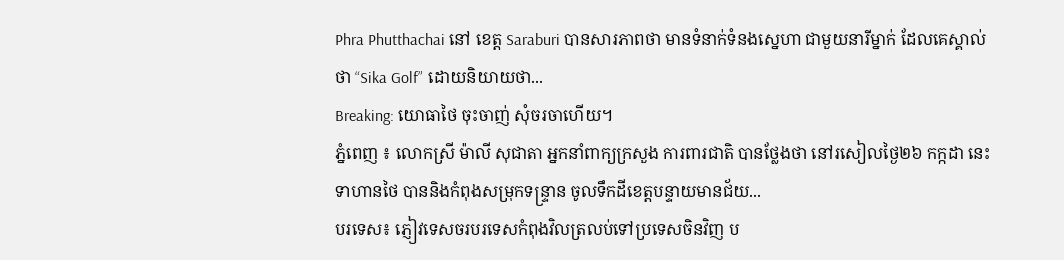Phra Phutthachai នៅ ខេត្ត Saraburi បានសារភាពថា មានទំនាក់ទំនងស្នេហា ជាមួយនារីម្នាក់ ដែលគេស្គាល់ថា “Sika Golf” ដោយនិយាយថា...
Breaking: យោធាថៃ ចុះចាញ់ សុំចរចាហើយ។
ភ្នំពេញ ៖ លោកស្រី ម៉ាលី សុជាតា អ្នកនាំពាក្យក្រសួង ការពារជាតិ បានថ្លែងថា នៅរសៀលថ្ងៃ២៦ កក្កដា នេះ ទាហានថៃ បាននិងកំពុងសម្រុកទន្ទ្រាន ចូលទឹកដីខេត្តបន្ទាយមានជ័យ...
បរទេស៖ ភ្ញៀវទេសចរបរទេសកំពុងវិលត្រលប់ទៅប្រទេសចិនវិញ ប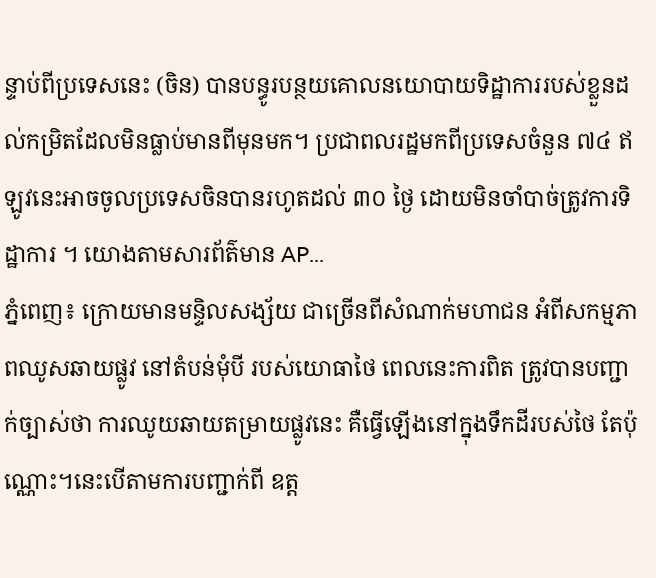ន្ទាប់ពីប្រទេសនេះ (ចិន) បានបន្ធូរបន្ថយគោលនយោបាយទិដ្ឋាការរបស់ខ្លួនដល់កម្រិតដែលមិនធ្លាប់មានពីមុនមក។ ប្រជាពលរដ្ឋមកពីប្រទេសចំនួន ៧៤ ឥឡូវនេះអាចចូលប្រទេសចិនបានរហូតដល់ ៣០ ថ្ងៃ ដោយមិនចាំបាច់ត្រូវការទិដ្ឋាការ ។ យោងតាមសារព័ត៌មាន AP...
ភ្នំពេញ៖ ក្រោយមានមន្ទិលសង្ស័យ ជាច្រើនពីសំណាក់មហាជន អំពីសកម្មភាពឈូសឆាយផ្លូវ នៅតំបន់មុំបី របស់យោធាថៃ ពេលនេះការពិត ត្រូវបានបញ្ជាក់ច្បាស់ថា ការឈូយឆាយតម្រាយផ្លូវនេះ គឺធ្វើឡើងនៅក្នុងទឹកដីរបស់ថៃ តែប៉ុណ្ណោះ។នេះបើតាមការបញ្ជាក់ពី ឧត្ត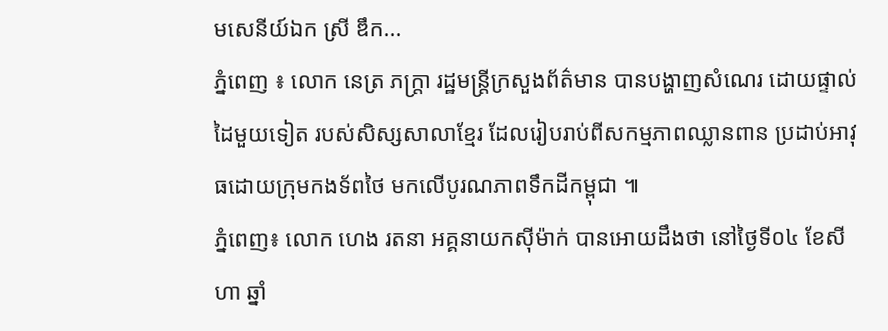មសេនីយ៍ឯក ស្រី ឌឹក...
ភ្នំពេញ ៖ លោក នេត្រ ភក្រ្តា រដ្ឋមន្រ្តីក្រសួងព័ត៌មាន បានបង្ហាញសំណេរ ដោយផ្ទាល់ដៃមួយទៀត របស់សិស្សសាលាខ្មែរ ដែលរៀបរាប់ពីសកម្មភាពឈ្លានពាន ប្រដាប់អាវុធដោយក្រុមកងទ័ពថៃ មកលើបូរណភាពទឹកដីកម្ពុជា ៕
ភ្នំពេញ៖ លោក ហេង រតនា អគ្គនាយកស៊ីម៉ាក់ បានអោយដឹងថា នៅថ្ងៃទី០៤ ខែសីហា ឆ្នាំ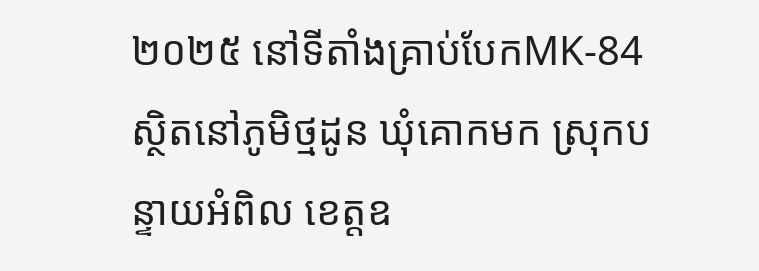២០២៥ នៅទីតាំងគ្រាប់បែកMK-84 ស្ថិតនៅភូមិថ្មដូន ឃុំគោកមក ស្រុកបន្ទាយអំពិល ខេត្តឧ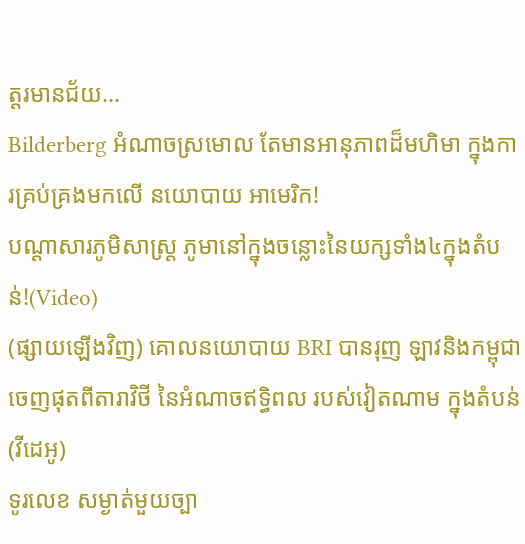ត្តរមានជ័យ...
Bilderberg អំណាចស្រមោល តែមានអានុភាពដ៏មហិមា ក្នុងការគ្រប់គ្រងមកលើ នយោបាយ អាមេរិក!
បណ្ដាសារភូមិសាស្រ្ត ភូមានៅក្នុងចន្លោះនៃយក្សទាំង៤ក្នុងតំបន់!(Video)
(ផ្សាយឡើងវិញ) គោលនយោបាយ BRI បានរុញ ឡាវនិងកម្ពុជា ចេញផុតពីតារាវិថី នៃអំណាចឥទ្ធិពល របស់វៀតណាម ក្នុងតំបន់ (វីដេអូ)
ទូរលេខ សម្ងាត់មួយច្បា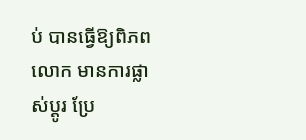ប់ បានធ្វើឱ្យពិភពលោក មានការផ្លាស់ប្ដូរ ប្រែ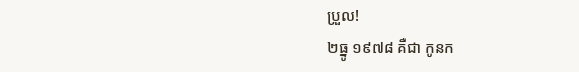ប្រួល!
២ធ្នូ ១៩៧៨ គឺជា កូនក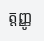ត្តញ្ញូ